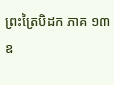ព្រះត្រៃបិដក ភាគ ១៣
ឧ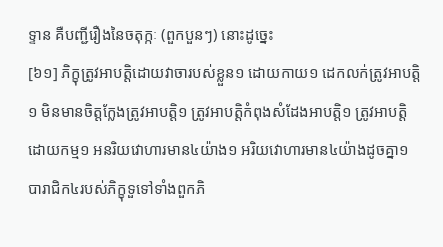ទ្ទាន គឺបញ្ជីរឿងនៃចតុក្កៈ (ពួកបួនៗ) នោះដូច្នេះ
[៦១] ភិក្ខុត្រូវអាបត្តិដោយវាចារបស់ខ្លួន១ ដោយកាយ១ ដេកលក់ត្រូវអាបត្តិ១ មិនមានចិត្តក្លែងត្រូវអាបត្តិ១ ត្រូវអាបត្តិកំពុងសំដែងអាបត្តិ១ ត្រូវអាបត្តិដោយកម្ម១ អនរិយវោហារមាន៤យ៉ាង១ អរិយវោហារមាន៤យ៉ាងដូចគ្នា១ បារាជិក៤របស់ភិក្ខុទួទៅទាំងពួកភិ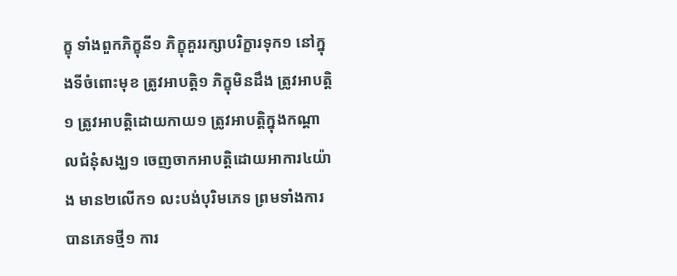ក្ខុ ទាំងពួកភិក្ខុនី១ ភិក្ខុគួររក្សាបរិក្ខារទុក១ នៅក្នុងទីចំពោះមុខ ត្រូវអាបត្តិ១ ភិក្ខុមិនដឹង ត្រូវអាបត្តិ១ ត្រូវអាបត្តិដោយកាយ១ ត្រូវអាបត្តិក្នុងកណ្តាលជំនុំសង្ឃ១ ចេញចាកអាបត្តិដោយអាការ៤យ៉ាង មាន២លើក១ លះបង់បុរិមភេទ ព្រមទាំងការបានភេទថ្មី១ ការ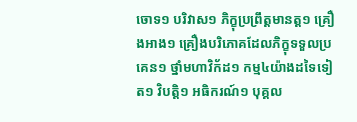ចោទ១ បរិវាស១ ភិក្ខុប្រព្រឹត្តមានត្ត១ គ្រឿងអាង១ គ្រឿងបរិភោគដែលភិក្ខុទទួលប្រគេន១ ថ្នាំមហាវិក័ដ១ កម្ម៤យ៉ាងដទៃទៀត១ វិបត្តិ១ អធិករណ៍១ បុគ្គល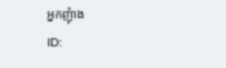អ្នកញុំាង
ID: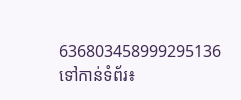636803458999295136
ទៅកាន់ទំព័រ៖